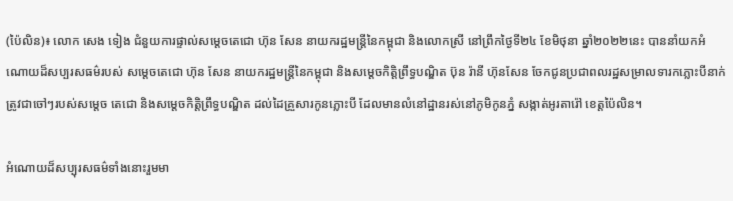(ប៉ៃលិន)៖ លោក សេង ទៀង ជំនួយការផ្ទាល់សម្ដេចតេជោ ហ៊ុន សែន នាយករដ្ឋមន្ត្រីនៃកម្ពុជា និងលោកស្រី នៅព្រឹកថ្ងៃទី២៤ ខែមិថុនា ឆ្នាំ២០២២នេះ បាននាំយកអំណោយដ៏សប្បរសធម៌របស់ សម្ដេចតេជោ ហ៊ុន សែន នាយករដ្ឋមន្រ្តីនៃកម្ពុជា និងសម្តេចកិត្តិព្រឹទ្ធបណ្ឌិត ប៊ុន រ៉ានី ហ៊ុនសែន ចែកជូនប្រជាពលរដ្ឋសម្រាលទារកភ្លោះបីនាក់ ត្រូវជាចៅៗរបស់សម្តេច តេជោ និងសម្តេចកិត្តិព្រឹទ្ធបណ្ឌិត ដល់ដៃគ្រួសារកូនភ្លោះបី ដែលមានលំនៅដ្ឋានរស់នៅភូមិកូនភ្នំ សង្កាត់អូរតារ៉ៅ ខេត្តប៉ៃលិន។

អំណោយដ៏សប្បុរសធម៌ទាំងនោះរួមមា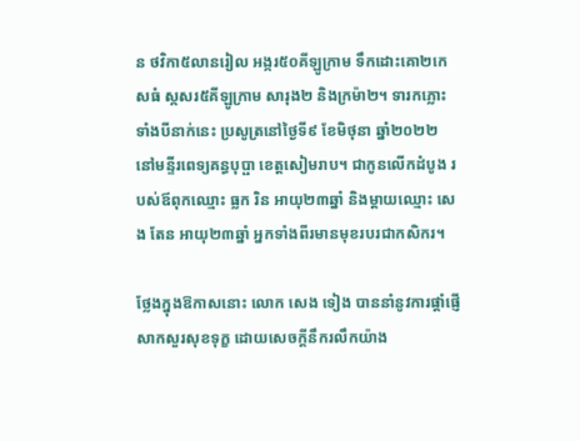ន ថវិកា៥លានរៀល អង្ករ៥០គីឡូក្រាម ទឹកដោះគោ២កេសធំ ស្កសរ៥គីឡូក្រាម សារុង២ និងក្រម៉ា២។ ទារកភ្លោះទាំងបីនាក់នេះ ប្រសូត្រនៅថ្ងៃទី៩ ខែមិថុនា ឆ្នាំ២០២២ នៅមន្ទីរពេទ្យគន្ធបុប្ផា ខេត្តសៀមរាប។ ជាកូនលើកដំបូង របស់ឪពុកឈ្មោះ ធ្លក រិន អាយុ២៣ឆ្នាំ និងម្តាយឈ្មោះ សេង តែន អាយុ២៣ឆ្នាំ អ្នកទាំងពីរមានមុខរបរជាកសិករ។

ថ្លែងក្នុងឱកាសនោះ លោក សេង ទៀង បាននាំនូវការផ្តាំផ្ញើសាកសួរសុខទុក្ខ ដោយសេចក្តីនឹករលឹកយ៉ាង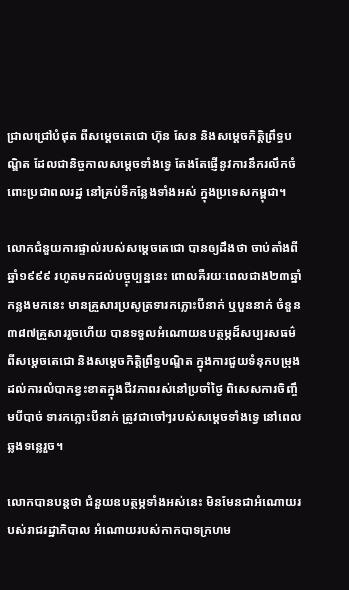ជ្រាលជ្រៅបំផុត ពីសម្តេចតេជោ ហ៊ុន សែន និងសម្តេចកិត្តិព្រឹទ្ធបណ្ឌិត ដែលជានិច្ចកាលសម្តេចទាំងទ្វេ តែងតែផ្ញើនូវការនឹករលឹកចំពោះប្រជាពលរដ្ឋ នៅគ្រប់ទីកន្លែងទាំងអស់ ក្នុងប្រទេសកម្ពុជា។

លោកជំនួយការផ្ទាល់របស់សម្ដេចតេជោ បានឲ្យដឹងថា ចាប់តាំងពីឆ្នាំ១៩៩៩ រហូតមកដល់បច្ចុប្បន្ននេះ ពោលគឺរយៈពេលជាង២៣ឆ្នាំកន្លងមកនេះ មានគ្រួសារប្រសូត្រទារកភ្លោះបីនាក់ ឬបួននាក់ ចំនួន៣៨៧គ្រួសាររួចហើយ បានទទួលអំណោយឧបត្ថម្ភដ៏សប្បរសធម៌ ពីសម្តេចតេជោ និងសម្តេចកិត្តិព្រឹទ្ធបណ្ឌិត ក្នុងការជួយទំនុកបម្រុងដល់ការលំបាកខ្វះខាតក្នុងជីវភាពរស់នៅប្រចាំថ្ងៃ ពិសេសការចិញ្ចឹមបីបាច់ ទារកភ្លោះបីនាក់ ត្រូវជាចៅៗរបស់សម្តេចទាំងទ្វេ នៅពេលឆ្លងទន្លេរួច។

លោកបានបន្តថា ជំនួយឧបត្ថម្ភទាំងអស់នេះ មិនមែនជាអំណោយរបស់រាជរដ្ឋាភិបាល អំណោយរបស់កាកបាទក្រហម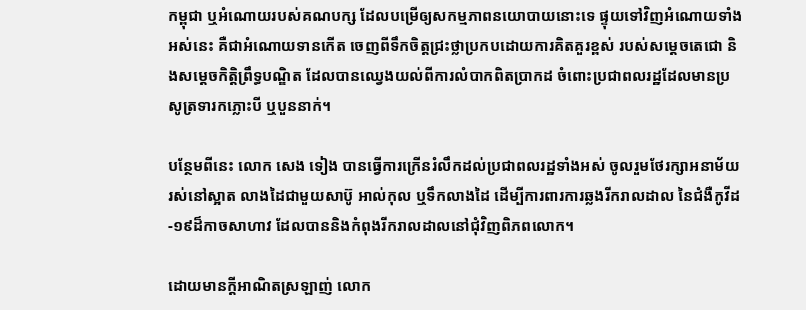កម្ពុជា ឬអំណោយរបស់គណបក្ស ដែលបម្រើឲ្យសកម្មភាពនយោបាយនោះទេ ផ្ទុយទៅវិញអំណោយទាំងអស់នេះ គឺជាអំណោយទានកើត ចេញពីទឹកចិត្តជ្រះថ្លាប្រកបដោយការគិតគួរខ្ពស់ របស់សម្តេចតេជោ និងសម្តេចកិត្តិព្រឹទ្ធបណ្ឌិត ដែលបានឈ្វេងយល់ពីការលំបាកពិតប្រាកដ ចំពោះប្រជាពលរដ្ឋដែលមានប្រសូត្រទារកភ្លោះបី ឬបួននាក់។

បន្ថែមពីនេះ លោក សេង ទៀង បានធ្វើការក្រើនរំលឹកដល់ប្រជាពលរដ្ឋទាំងអស់ ចូលរួមថែរក្សាអនាម័យរស់នៅស្អាត លាងដៃជាមួយសាប៊ូ អាល់កុល ឬទឹកលាងដៃ ដើម្បីការពារការឆ្លងរីករាលដាល នៃជំងឺកូវីដ-១៩ដ៏កាចសាហាវ ដែលបាននិងកំពុងរីករាលដាលនៅជុំវិញពិភពលោក។

ដោយមានក្តីអាណិតស្រឡាញ់ លោក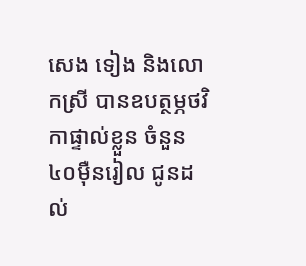សេង ទៀង និងលោកស្រី បានឧបត្ថម្ភថវិកាផ្ទាល់ខ្លួន ចំនួន៤០ម៉ឺនរៀល ជូនដល់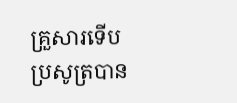គ្រួសារទើបប្រសូត្របាន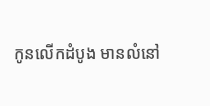កូនលើកដំបូង មានលំនៅ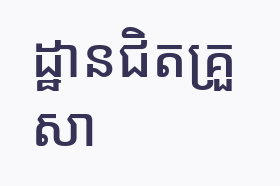ដ្ឋានជិតគ្រួសា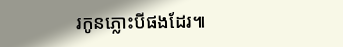រកូនភ្លោះបីផងដែរ៕